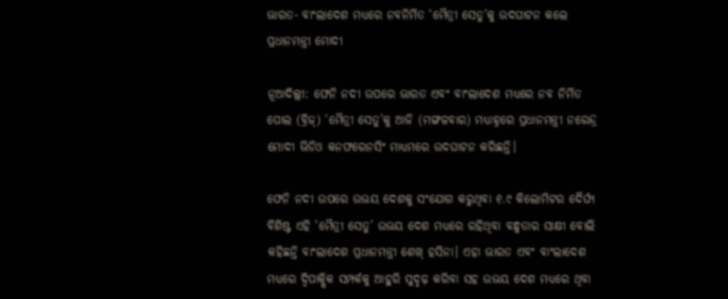ଭାରତ- ବାଂଲାଦେଶ ମଧ୍ୟରେ ନବନିର୍ମିତ ‘ମୈତ୍ରୀ ସେତୁ’କୁ ଉଦଘାଟନ କଲେ ପ୍ରଧାନମନ୍ତ୍ରୀ ମୋଦୀ

ନୂଆଦିଲ୍ଲୀ: ଫେନି ନଦୀ ଉପରେ ଭାରତ ଏବଂ ବାଂଲାଦେଶ ମଧ୍ୟରେ ନବ ନିର୍ମିତ ପୋଲ (ବ୍ରିଜ୍‌) ‘ମୈତ୍ରୀ ସେତୁ’କୁ ଆଜି (ମଙ୍ଗଳବାର) ମଧ୍ୟାହ୍ନରେ ପ୍ରଧାନମନ୍ତ୍ରୀ ନରେନ୍ଦ୍ର ମୋଦୀ ଭିଡିଓ କନଫରେନସିଂ ମାଧ୍ୟମରେ ଉଦଘାଟନ କରିଛନ୍ତି।

ଫେନି ନଦୀ ଉପରେ ଉଭୟ ଦେଶକୁ ସଂଯୋଗ କରୁଥିବା ୧.୯ କିଲୋମିଟର ଦୈର୍ଘ୍ୟ ବିଶିଷ୍ଟ ଏହି ‘ମୈତ୍ରୀ ସେତୁ’ ଉଭୟ ଦେଶ ମଧ୍ୟରେ ରହିଥିବା ବନ୍ଧୁତାର ସାକ୍ଷୀ ବୋଲି କହିଛନ୍ତି ବାଂଲାଦେଶ ପ୍ରଧାନମନ୍ତ୍ରୀ ଶେଖ୍‌ ହସିନା। ଏହା ଭାରତ ଏବଂ ବାଂଲାଦେଶ ମଧ୍ୟରେ ଦ୍ୱିପାକ୍ଷିକ ସମ୍ପର୍କକୁ ଆହୁରି ସୁଦୃଢ଼ କରିବା ସହ ଉଭୟ ଦେଶ ମଧ୍ୟରେ ଥିବା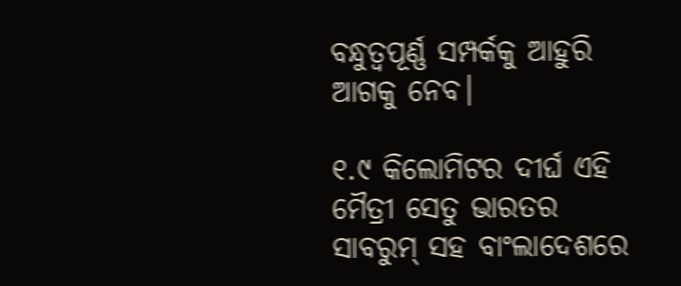ବନ୍ଧୁତ୍ୱପୂର୍ଣ୍ଣ ସମ୍ପର୍କକୁ ଆହୁରି ଆଗକୁ ନେବ।

୧.୯ କିଲୋମିଟର ଦୀର୍ଘ ଏହି ମୈତ୍ରୀ ସେତୁ ଭାରତର ସାବରୁମ୍‌ ସହ ବାଂଲାଦେଶରେ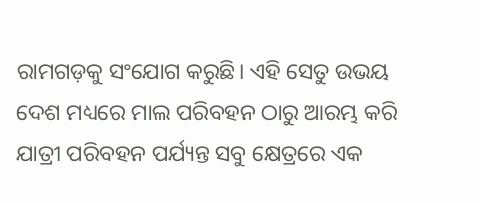ରାମଗଡ଼କୁ ସଂଯୋଗ କରୁଛି। ଏହି ସେତୁ ଉଭୟ ଦେଶ ମଧ୍ୟରେ ମାଲ ପରିବହନ ଠାରୁ ଆରମ୍ଭ କରି ଯାତ୍ରୀ ପରିବହନ ପର୍ଯ୍ୟନ୍ତ ସବୁ କ୍ଷେତ୍ରରେ ଏକ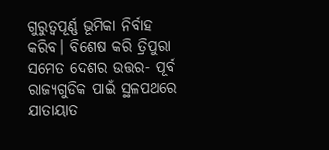ଗୁରୁତ୍ୱପୂର୍ଣ୍ଣ ଭୂମିକା ନିର୍ବାହ କରିବ। ବିଶେଷ କରି ତ୍ରିପୁରା ସମେତ ଦେଶର ଉତ୍ତର- ପୂର୍ବ ରାଜ୍ୟଗୁଡିକ ପାଇଁ ସ୍ଥଳପଥରେ ଯାତାୟାତ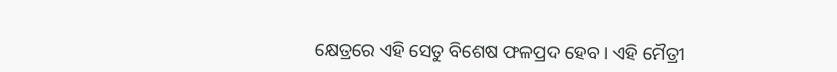କ୍ଷେତ୍ରରେ ଏହି ସେତୁ ବିଶେଷ ଫଳପ୍ରଦ ହେବ। ଏହି ମୈତ୍ରୀ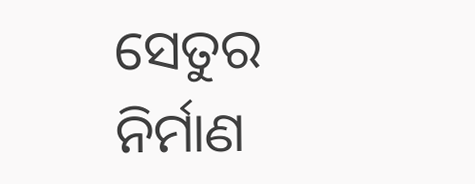ସେତୁର ନିର୍ମାଣ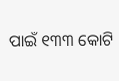ପାଇଁ ୧୩୩ କୋଟି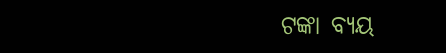ଟଙ୍କା ବ୍ୟୟ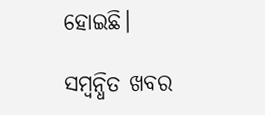ହୋଇଛି।

ସମ୍ବନ୍ଧିତ ଖବର